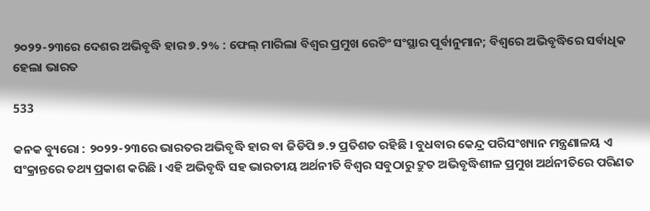୨୦୨୨-୨୩ରେ ଦେଶର ଅଭିବୃଦ୍ଧି ହାର ୭.୨% : ଫେଲ୍ ମାରିଲା ବିଶ୍ୱର ପ୍ରମୁଖ ରେଟିଂ ସଂସ୍ଥାର ପୂର୍ବାନୁମାନ; ବିଶ୍ୱରେ ଅଭିବୃଦ୍ଧିରେ ସର୍ବାଧିକ ହେଲା ଭାରତ

533

କନକ ବ୍ୟୁରୋ : ୨୦୨୨-୨୩ରେ ଭାରତର ଅଭିବୃଦ୍ଧି ହାର ବା ଜିଡିପି ୭.୨ ପ୍ରତିଶତ ରହିଛି । ବୁଧବାର କେନ୍ଦ୍ର ପରିସଂଖ୍ୟାନ ମନ୍ତ୍ରଣାଳୟ ଏ ସଂକ୍ରାନ୍ତରେ ତଥ୍ୟ ପ୍ରକାଶ କରିଛି । ଏହି ଅଭିବୃଦ୍ଧି ସହ ଭାରତୀୟ ଅର୍ଥନୀତି ବିଶ୍ୱର ସବୁଠାରୁ ଦ୍ରୁତ ଅଭିବୃଦ୍ଧିଶୀଳ ପ୍ରମୁଖ ଅର୍ଥନୀତିରେ ପରିଣତ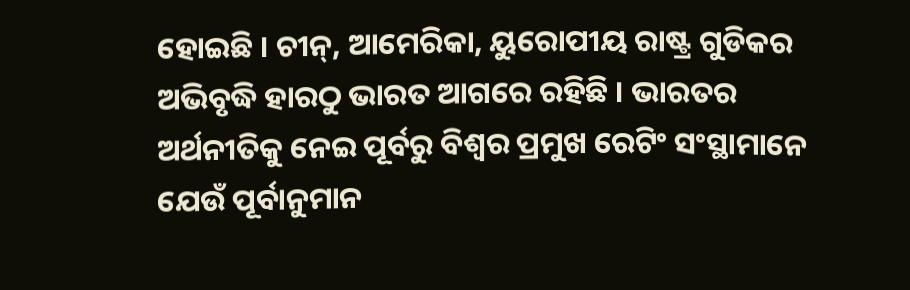ହୋଇଛି । ଚୀନ୍, ଆମେରିକା, ୟୁରୋପୀୟ ରାଷ୍ଟ୍ର ଗୁଡିକର ଅଭିବୃଦ୍ଧି ହାରଠୁ ଭାରତ ଆଗରେ ରହିଛି । ଭାରତର ଅର୍ଥନୀତିକୁ ନେଇ ପୂର୍ବରୁ ବିଶ୍ୱର ପ୍ରମୁଖ ରେଟିଂ ସଂସ୍ଥାମାନେ ଯେଉଁ ପୂର୍ବାନୁମାନ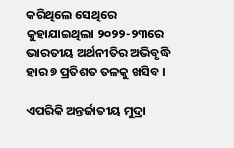କରିଥିଲେ ସେଥିରେ କୁହାଯାଇଥିଲା ୨୦୨୨-୨୩ରେ ଭାରତୀୟ ଅର୍ଥନୀତିର ଅଭିବୃଦ୍ଧି ହାର ୭ ପ୍ରତିଶତ ତଳକୁ ଖସିବ ।

ଏପରିକି ଅନ୍ତର୍ଜାତୀୟ ମୁଦ୍ରା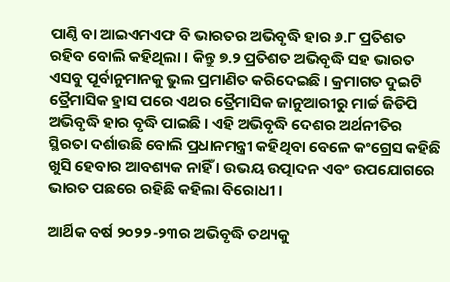ପାଣ୍ଠି ବା ଆଇଏମଏଫ ବି ଭାରତର ଅଭିବୃଦ୍ଧି ହାର ୬.୮ ପ୍ରତିଶତ ରହିବ ବୋଲି କହିଥିଲା । କିନ୍ତୁ ୭.୨ ପ୍ରତିଶତ ଅଭିବୃଦ୍ଧି ସହ ଭାରତ ଏସବୁ ପୂର୍ବାନୁମାନକୁ ଭୁଲ ପ୍ରମାଣିତ କରିଦେଇଛି । କ୍ରମାଗତ ଦୁଇଟି ତ୍ରୈମାସିକ ହ୍ରାସ ପରେ ଏଥର ତ୍ରୈମାସିକ ଜାନୁଆରୀରୁ ମାର୍ଚ୍ଚ ଜିଡିପି ଅଭିବୃଦ୍ଧି ହାର ବୃଦ୍ଧି ପାଇଛି । ଏହି ଅଭିବୃଦ୍ଧି ଦେଶର ଅର୍ଥନୀତିର ସ୍ଥିରତା ଦର୍ଶାଉଛି ବୋଲି ପ୍ରଧାନମନ୍ତ୍ରୀ କହିଥିବା ବେଳେ କଂଗ୍ରେସ କହିଛି ଖୁସି ହେବାର ଆବଶ୍ୟକ ନାହିଁ । ଉଭୟ ଉତ୍ପାଦନ ଏବଂ ଉପଯୋଗରେ ଭାରତ ପଛରେ ରହିଛି କହିଲା ବିରୋଧୀ ।

ଆର୍ଥିକ ବର୍ଷ ୨୦୨୨-୨୩ର ଅଭିବୃଦ୍ଧି ତଥ୍ୟକୁ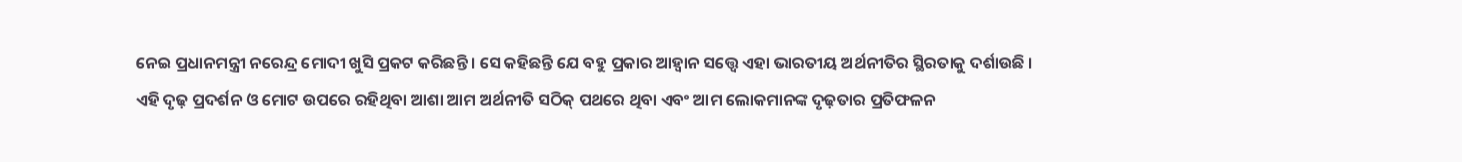ନେଇ ପ୍ରଧାନମନ୍ତ୍ରୀ ନରେନ୍ଦ୍ର ମୋଦୀ ଖୁସି ପ୍ରକଟ କରିଛନ୍ତି । ସେ କହିଛନ୍ତି ଯେ ବହୁ ପ୍ରକାର ଆହ୍ବାନ ସତ୍ତ୍ବେ ଏହା ଭାରତୀୟ ଅର୍ଥନୀତିର ସ୍ଥିରତାକୁ ଦର୍ଶାଉଛି । ଏହି ଦୃଢ଼ ପ୍ରଦର୍ଶନ ଓ ମୋଟ ଉପରେ ରହିଥିବା ଆଶା ଆମ ଅର୍ଥନୀତି ସଠିକ୍ ପଥରେ ଥିବା ଏବଂ ଆମ ଲୋକମାନଙ୍କ ଦୃଢ଼ତାର ପ୍ରତିଫଳନ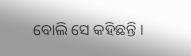ବୋଲି ସେ କହିଛନ୍ତି ।